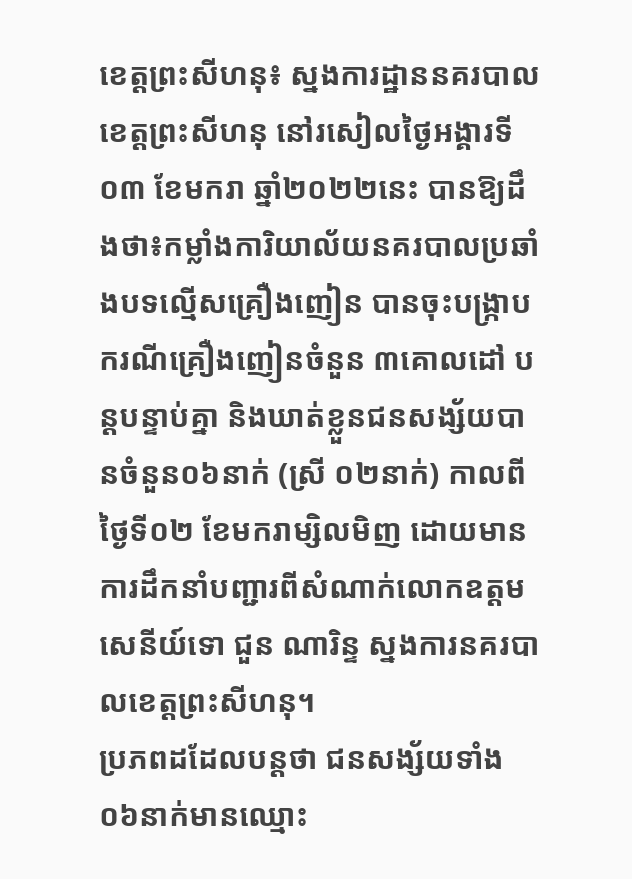ខេត្តព្រះសីហនុ៖ ស្នងការដ្ឋាននគរបាលខេត្តព្រះសីហនុ នៅរសៀលថ្ងៃអង្គារទី០៣ ខែមករា ឆ្នាំ២០២២នេះ បានឱ្យដឹងថា៖កម្លាំងការិយាល័យនគរបាលប្រឆាំងបទល្មើសគ្រឿងញៀន បានចុះបង្រ្កាបករណីគ្រឿងញៀនចំនួន ៣គោលដៅ បន្ដបន្ទាប់គ្នា និងឃាត់ខ្លួនជនសង្ស័យបានចំនួន០៦នាក់ (ស្រី ០២នាក់) កាលពីថ្ងៃទី០២ ខែមករាម្សិលមិញ ដោយមានការដឹកនាំបញ្ជារពីសំណាក់លោកឧត្តមសេនីយ៍ទោ ជួន ណារិន្ទ ស្នងការនគរបាលខេត្តព្រះសីហនុ។
ប្រភពដដែលបន្តថា ជនសង្ស័យទាំង០៦នាក់មានឈ្មោះ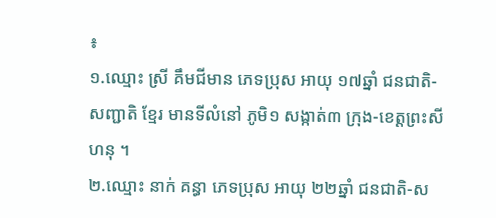៖
១.ឈ្មោះ ស្រី គឹមជីមាន ភេទប្រុស អាយុ ១៧ឆ្នាំ ជនជាតិ-សញ្ជាតិ ខ្មែរ មានទីលំនៅ ភូមិ១ សង្កាត់៣ ក្រុង-ខេត្ដព្រះសីហនុ ។
២.ឈ្មោះ នាក់ គន្ធា ភេទប្រុស អាយុ ២២ឆ្នាំ ជនជាតិ-ស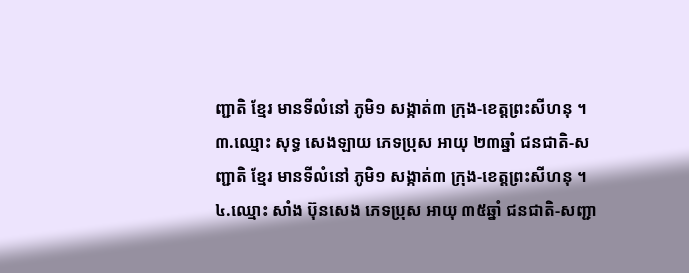ញ្ជាតិ ខ្មែរ មានទីលំនៅ ភូមិ១ សង្កាត់៣ ក្រុង-ខេត្ដព្រះសីហនុ ។
៣.ឈ្មោះ សុទ្ធ សេងឡាយ ភេទប្រុស អាយុ ២៣ឆ្នាំ ជនជាតិ-សញ្ជាតិ ខ្មែរ មានទីលំនៅ ភូមិ១ សង្កាត់៣ ក្រុង-ខេត្ដព្រះសីហនុ ។
៤.ឈ្មោះ សាំង ប៊ុនសេង ភេទប្រុស អាយុ ៣៥ឆ្នាំ ជនជាតិ-សញ្ជា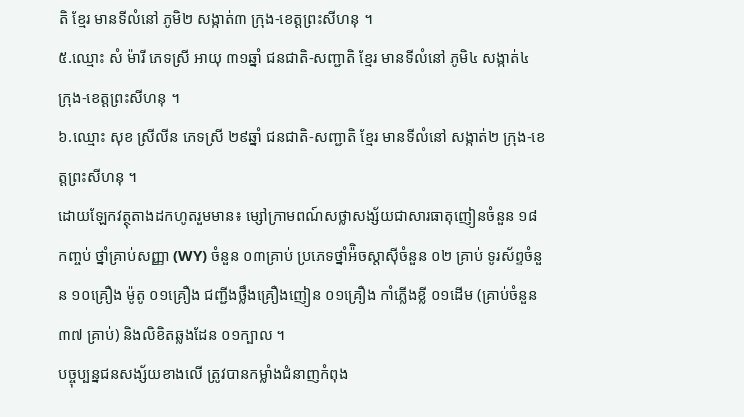តិ ខ្មែរ មានទីលំនៅ ភូមិ២ សង្កាត់៣ ក្រុង-ខេត្ដព្រះសីហនុ ។
៥.ឈ្មោះ សំ ម៉ារី ភេទស្រី អាយុ ៣១ឆ្នាំ ជនជាតិ-សញ្ជាតិ ខ្មែរ មានទីលំនៅ ភូមិ៤ សង្កាត់៤ ក្រុង-ខេត្ដព្រះសីហនុ ។
៦.ឈ្មោះ សុខ ស្រីលីន ភេទស្រី ២៩ឆ្នាំ ជនជាតិ-សញ្ជាតិ ខ្មែរ មានទីលំនៅ សង្កាត់២ ក្រុង-ខេត្ដព្រះសីហនុ ។
ដោយឡែកវត្ថុតាងដកហូតរួមមាន៖ ម្សៅក្រាមពណ៍សថ្លាសង្ស័យជាសារធាតុញៀនចំនួន ១៨កញ្ចប់ ថ្នាំគ្រាប់សញ្ញា (WY) ចំនួន ០៣គ្រាប់ ប្រភេទថ្នាំអ៉ិចស្ដាស៊ីចំនួន ០២ គ្រាប់ ទូរស័ព្ទចំនួន ១០គ្រឿង ម៉ូតូ ០១គ្រឿង ជញ្ជីងថ្លឹងគ្រឿងញៀន ០១គ្រឿង កាំភ្លើងខ្លី ០១ដើម (គ្រាប់ចំនួន ៣៧ គ្រាប់) និងលិខិតឆ្លងដែន ០១ក្បាល ។
បច្ចុប្បន្នជនសង្ស័យខាងលើ ត្រូវបានកម្លាំងជំនាញកំពុង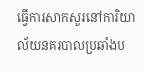ធ្វើការសាកសួរនៅការិយាល័យនគរបាលប្រឆាំងប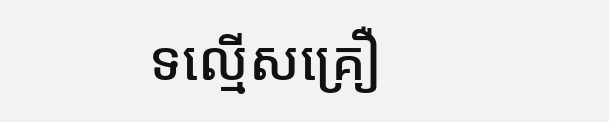ទល្មើសគ្រឿ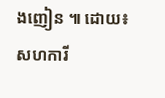ងញៀន ៕ ដោយ៖សហការី